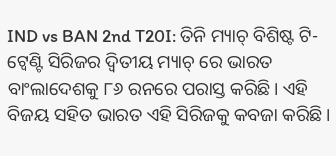IND vs BAN 2nd T20I: ତିନି ମ୍ୟାଚ୍ ବିଶିଷ୍ଟ ଟି-ଟ୍ୱେଣ୍ଟି ସିରିଜର ଦ୍ୱିତୀୟ ମ୍ୟାଚ୍ ରେ ଭାରତ ବାଂଲାଦେଶକୁ ୮୬ ରନରେ ପରାସ୍ତ କରିଛି। ଏହି ବିଜୟ ସହିତ ଭାରତ ଏହି ସିରିଜକୁ କବଜା କରିଛି।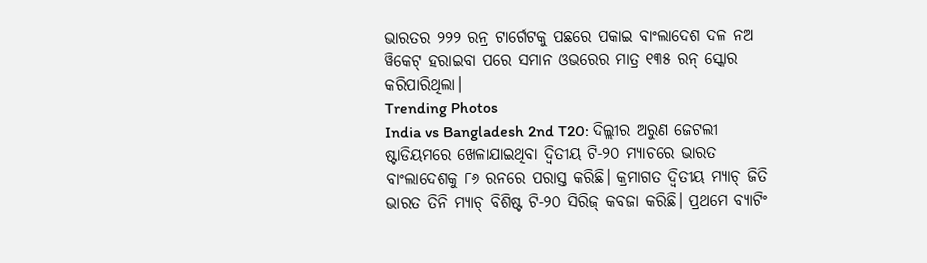ଭାରତର ୨୨୨ ରନ୍ର ଟାର୍ଗେଟକୁ ପଛରେ ପକାଇ ବାଂଲାଦେଶ ଦଳ ନଅ ୱିକେଟ୍ ହରାଇବା ପରେ ସମାନ ଓଭରେର ମାତ୍ର ୧୩୫ ରନ୍ ସ୍କୋର କରିପାରିଥିଲା।
Trending Photos
India vs Bangladesh 2nd T20: ଦିଲ୍ଲୀର ଅରୁଣ ଜେଟଲୀ ଷ୍ଟାଡିୟମରେ ଖେଳାଯାଇଥିବା ଦ୍ୱିତୀୟ ଟି-୨୦ ମ୍ୟାଚରେ ଭାରତ ବାଂଲାଦେଶକୁ ୮୬ ରନରେ ପରାସ୍ତ କରିଛି। କ୍ରମାଗତ ଦ୍ୱିତୀୟ ମ୍ୟାଚ୍ ଜିତି ଭାରତ ତିନି ମ୍ୟାଚ୍ ବିଶିଷ୍ଟ ଟି-୨୦ ସିରିଜ୍ କବଜା କରିଛି। ପ୍ରଥମେ ବ୍ୟାଟିଂ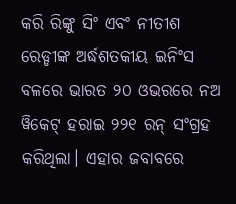କରି ରିଙ୍କୁ ସିଂ ଏବଂ ନୀତୀଶ ରେଡ୍ଡୀଙ୍କ ଅର୍ଦ୍ଧଶତକୀୟ ଇନିଂସ ବଳରେ ଭାରତ ୨୦ ଓଭରରେ ନଅ ୱିକେଟ୍ ହରାଇ ୨୨୧ ରନ୍ ସଂଗ୍ରହ କରିଥିଲା। ଏହାର ଜବାବରେ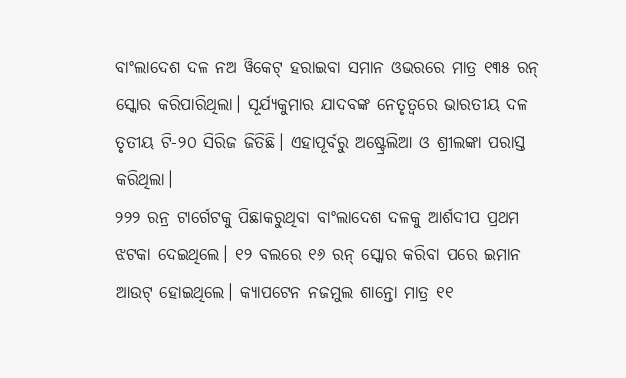ବାଂଲାଦେଶ ଦଳ ନଅ ୱିକେଟ୍ ହରାଇବା ସମାନ ଓଭରରେ ମାତ୍ର ୧୩୫ ରନ୍ ସ୍କୋର କରିପାରିଥିଲା। ସୂର୍ଯ୍ୟକୁମାର ଯାଦବଙ୍କ ନେତୃତ୍ୱରେ ଭାରତୀୟ ଦଳ ତୃତୀୟ ଟି-୨୦ ସିରିଜ ଜିତିଛି। ଏହାପୂର୍ବରୁ ଅଷ୍ଟ୍ରେଲିଆ ଓ ଶ୍ରୀଲଙ୍କା ପରାସ୍ତ କରିଥିଲା।
୨୨୨ ରନ୍ର ଟାର୍ଗେଟକୁ ପିଛାକରୁଥିବା ବାଂଲାଦେଶ ଦଳକୁ ଆର୍ଶଦୀପ ପ୍ରଥମ ଝଟକା ଦେଇଥିଲେ। ୧୨ ବଲରେ ୧୬ ରନ୍ ସ୍କୋର କରିବା ପରେ ଇମାନ ଆଉଟ୍ ହୋଇଥିଲେ। କ୍ୟାପଟେନ ନଜମୁଲ ଶାନ୍ତୋ ମାତ୍ର ୧୧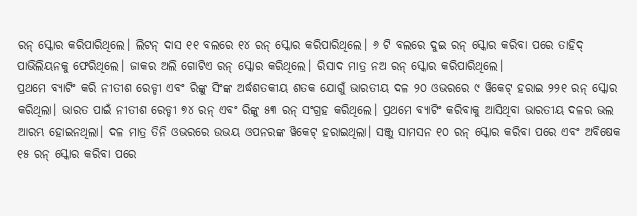ରନ୍ ସ୍କୋର କରିପାରିଥିଲେ। ଲିଟନ୍ ଦାସ ୧୧ ବଲରେ ୧୪ ରନ୍ ସ୍କୋର କରିପାରିଥିଲେ। ୬ ଟି ବଲରେ ଦୁଇ ରନ୍ ସ୍କୋର କରିବା ପରେ ତାହିଦ୍ ପାଭିଲିୟନକୁ ଫେରିଥିଲେ। ଜାକର ଅଲି ଗୋଟିଏ ରନ୍ ସ୍କୋର କରିଥିଲେ। ରିସାଦ ମାତ୍ର ନଅ ରନ୍ ସ୍କୋର କରିପାରିଥିଲେ।
ପ୍ରଥମେ ବ୍ୟାଟିଂ କରି ନୀତୀଶ ରେଡ୍ଡୀ ଏବଂ ରିଙ୍କୁ ସିଂଙ୍କ ଅର୍ଦ୍ଧଶତକୀୟ ଶତକ ଯୋଗୁଁ ଭାରତୀୟ ଦଳ ୨୦ ଓଭରରେ ୯ ୱିକେଟ୍ ହରାଇ ୨୨୧ ରନ୍ ସ୍କୋର କରିଥିଲା। ଭାରତ ପାଇଁ ନୀତୀଶ ରେଡ୍ଡୀ ୭୪ ରନ୍ ଏବଂ ରିଙ୍କୁ ୫୩ ରନ୍ ସଂଗ୍ରହ କରିଥିଲେ। ପ୍ରଥମେ ବ୍ୟାଟିଂ କରିବାକୁ ଆସିଥିବା ଭାରତୀୟ ଦଳର ଭଲ ଆରମ୍ଭ ହୋଇନଥିଲା। ଦଳ ମାତ୍ର ତିନି ଓଭରରେ ଉଭୟ ଓପନରଙ୍କ ୱିକେଟ୍ ହରାଇଥିଲା। ସଞ୍ଜୁ ସାମସନ ୧୦ ରନ୍ ସ୍କୋର କରିବା ପରେ ଏବଂ ଅବିଷେକ ୧୫ ରନ୍ ସ୍କୋର କରିବା ପରେ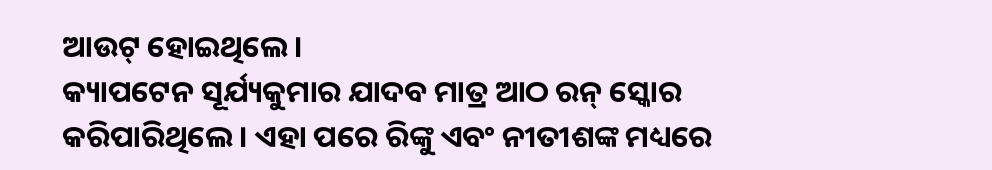ଆଉଟ୍ ହୋଇଥିଲେ।
କ୍ୟାପଟେନ ସୂର୍ଯ୍ୟକୁମାର ଯାଦବ ମାତ୍ର ଆଠ ରନ୍ ସ୍କୋର କରିପାରିଥିଲେ। ଏହା ପରେ ରିଙ୍କୁ ଏବଂ ନୀତୀଶଙ୍କ ମଧ୍ୟରେ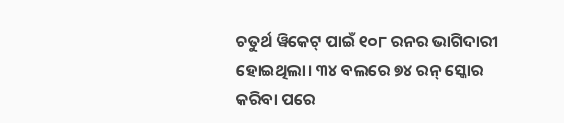ଚତୁର୍ଥ ୱିକେଟ୍ ପାଇଁ ୧୦୮ ରନର ଭାଗିଦାରୀ ହୋଇଥିଲା। ୩୪ ବଲରେ ୭୪ ରନ୍ ସ୍କୋର କରିବା ପରେ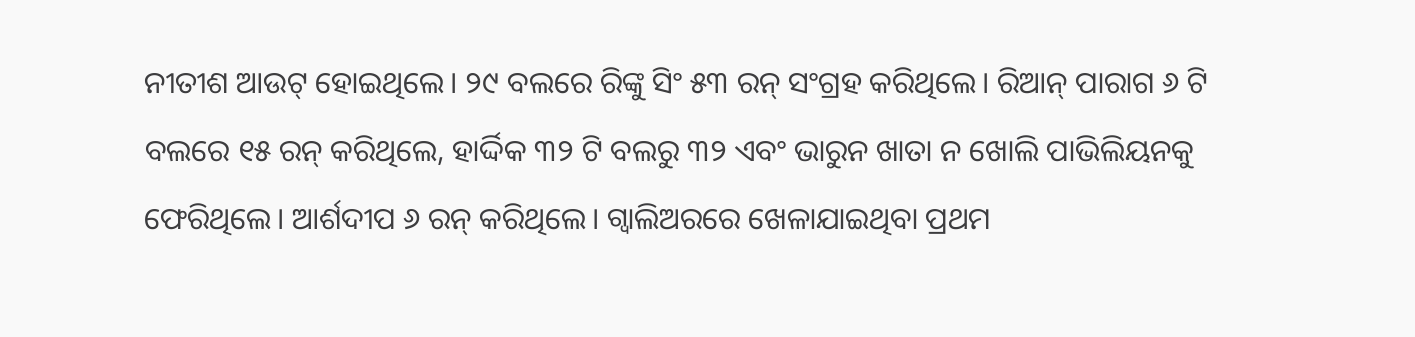ନୀତୀଶ ଆଉଟ୍ ହୋଇଥିଲେ। ୨୯ ବଲରେ ରିଙ୍କୁ ସିଂ ୫୩ ରନ୍ ସଂଗ୍ରହ କରିଥିଲେ। ରିଆନ୍ ପାରାଗ ୬ ଟି ବଲରେ ୧୫ ରନ୍ କରିଥିଲେ, ହାର୍ଦ୍ଦିକ ୩୨ ଟି ବଲରୁ ୩୨ ଏବଂ ଭାରୁନ ଖାତା ନ ଖୋଲି ପାଭିଲିୟନକୁ ଫେରିଥିଲେ। ଆର୍ଶଦୀପ ୬ ରନ୍ କରିଥିଲେ। ଗ୍ୱାଲିଅରରେ ଖେଳାଯାଇଥିବା ପ୍ରଥମ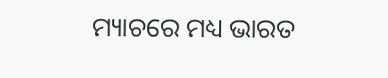ମ୍ୟାଚରେ ମଧ୍ୟ ଭାରତ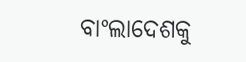ବାଂଲାଦେଶକୁ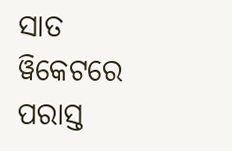ସାତ ୱିକେଟରେ ପରାସ୍ତ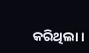କରିଥିଲା।